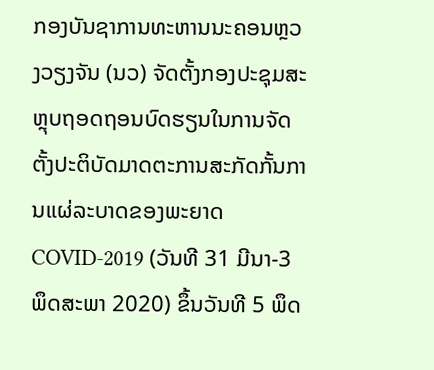ກອງບັນຊາການທະຫານນະຄອນຫຼວງວຽງຈັນ (ນວ) ຈັດຕັ້ງກອງປະຊຸມສະຫຼຸບຖອດຖອນບົດຮຽນໃນການຈັດຕັ້ງປະຕິບັດມາດຕະການສະກັດກັ້ນການແຜ່ລະບາດຂອງພະຍາດ COVID-2019 (ວັນທີ 31 ມີນາ-3 ພຶດສະພາ 2020) ຂຶ້ນວັນທີ 5 ພຶດ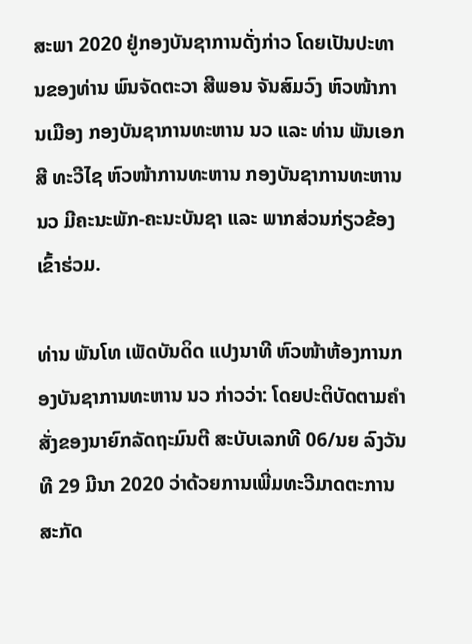ສະພາ 2020 ຢູ່ກອງບັນຊາການດັ່ງກ່າວ ໂດຍເປັນປະທານຂອງທ່ານ ພົນຈັດຕະວາ ສີພອນ ຈັນສົມວົງ ຫົວໜ້າການເມືອງ ກອງບັນຊາການທະຫານ ນວ ແລະ ທ່ານ ພັນເອກ ສີ ທະວີໄຊ ຫົວໜ້າການທະຫານ ກອງບັນຊາການທະຫານ ນວ ມີຄະນະພັກ-ຄະນະບັນຊາ ແລະ ພາກສ່ວນກ່ຽວຂ້ອງ ເຂົ້າຮ່ວມ.

ທ່ານ ພັນໂທ ເພັດບັນດິດ ແປງນາທີ ຫົວໜ້າຫ້ອງການກອງບັນຊາການທະຫານ ນວ ກ່າວວ່າ: ໂດຍປະຕິບັດຕາມຄຳສັ່ງຂອງນາຍົກລັດຖະມົນຕີ ສະບັບເລກທີ 06/ນຍ ລົງວັນທີ 29 ມີນາ 2020 ວ່າດ້ວຍການເພີ່ມທະວີມາດຕະການສະກັດ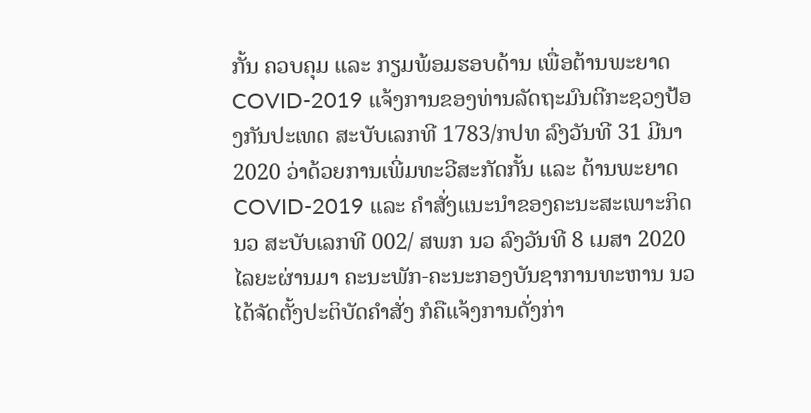ກັ້ນ ຄວບຄຸມ ແລະ ກຽມພ້ອມຮອບດ້ານ ເພື່ອຕ້ານພະຍາດ COVID-2019 ແຈ້ງການຂອງທ່ານລັດຖະມົນຕີກະຊວງປ້ອງກັນປະເທດ ສະບັບເລກທີ 1783/ກປທ ລົງວັນທີ 31 ມີນາ 2020 ວ່າດ້ວຍການເພີ່ມທະວີສະກັດກັ້ນ ແລະ ຕ້ານພະຍາດ COVID-2019 ແລະ ຄຳສັ່ງແນະນຳຂອງຄະນະສະເພາະກິດ ນວ ສະບັບເລກທີ 002/ ສພກ ນວ ລົງວັນທີ 8 ເມສາ 2020 ໄລຍະຜ່ານມາ ຄະນະພັກ-ຄະນະກອງບັນຊາການທະຫານ ນວ ໄດ້ຈັດຕັ້ງປະຕິບັດຄຳສັ່ງ ກໍຄືແຈ້ງການດັ່ງກ່າ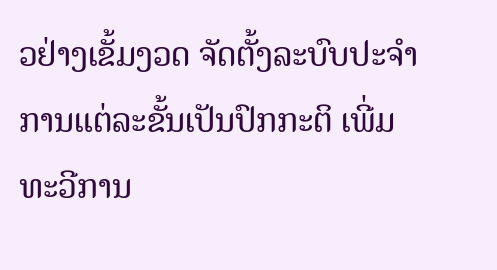ວຢ່າງເຂັ້ມງວດ ຈັດຕັ້ງລະບົບປະຈຳການແຕ່ລະຂັ້ນເປັນປົກກະຕິ ເພີ່ມທະວີການ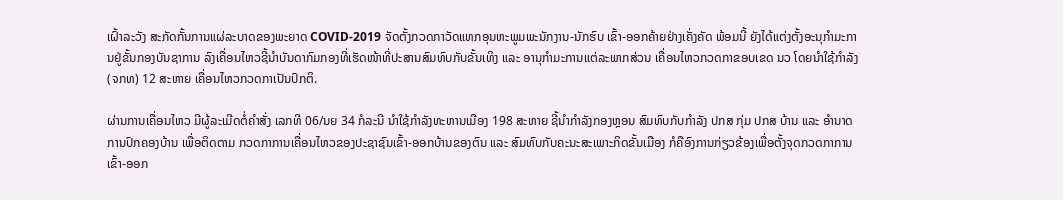ເຝົ້າລະວັງ ສະກັດກັ້ນການແຜ່ລະບາດຂອງພະຍາດ COVID-2019 ຈັດຕັ້ງກວດກາວັດແທກອຸນຫະພູມພະນັກງານ-ນັກຮົບ ເຂົ້າ-ອອກຄ້າຍຢ່າງເຄັ່ງຄັດ ພ້ອມນີ້ ຍັງໄດ້ແຕ່ງຕັ້ງອະນຸກຳມະການຢູ່ຂັ້ນກອງບັນຊາການ ລົງເຄື່ອນໄຫວຊີ້ນຳບັນດາກົມກອງທີ່ເຮັດໜ້າທີ່ປະສານສົມທົບກັບຂັ້ນເທິງ ແລະ ອານຸກຳມະການແຕ່ລະພາກສ່ວນ ເຄື່ອນໄຫວກວດກາຂອບເຂດ ນວ ໂດຍນຳໃຊ້ກຳລັງ (ຈກທ) 12 ສະຫາຍ ເຄື່ອນໄຫວກວດກາເປັນປົກຕິ.

ຜ່ານການເຄື່ອນໄຫວ ມີຜູ້ລະເມີດຕໍ່ຄຳສັ່ງ ເລກທີ 06/ນຍ 34 ກໍລະນີ ນຳໃຊ້ກຳລັງທະຫານເມືອງ 198 ສະຫາຍ ຊີ້ນຳກຳລັງກອງຫຼອນ ສົມທົບກັບກຳລັງ ປກສ ກຸ່ມ ປກສ ບ້ານ ແລະ ອຳນາດການປົກຄອງບ້ານ ເພື່ອຕິດຕາມ ກວດກາການເຄື່ອນໄຫວຂອງປະຊາຊົນເຂົ້າ-ອອກບ້ານຂອງຕົນ ແລະ ສົມທົບກັບຄະນະສະເພາະກິດຂັ້ນເມືອງ ກໍຄືອົງການກ່ຽວຂ້ອງເພື່ອຕັ້ງຈຸດກວດກາການເຂົ້າ-ອອກ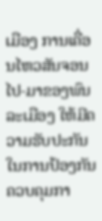ເມືອງ ການເຄື່ອນໄຫວສັນຈອນໄປ-ມາຂອງພົນລະເມືອງ ໃຫ້ມີຄວາມຮັບປະກັນໃນການປ້ອງກັນ ຄວບຄຸມກາ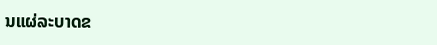ນແຜ່ລະບາດຂ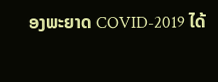ອງພະຍາດ COVID-2019 ໄດ້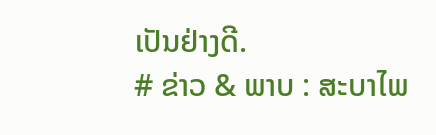ເປັນຢ່າງດີ.
# ຂ່າວ & ພາບ : ສະບາໄພ